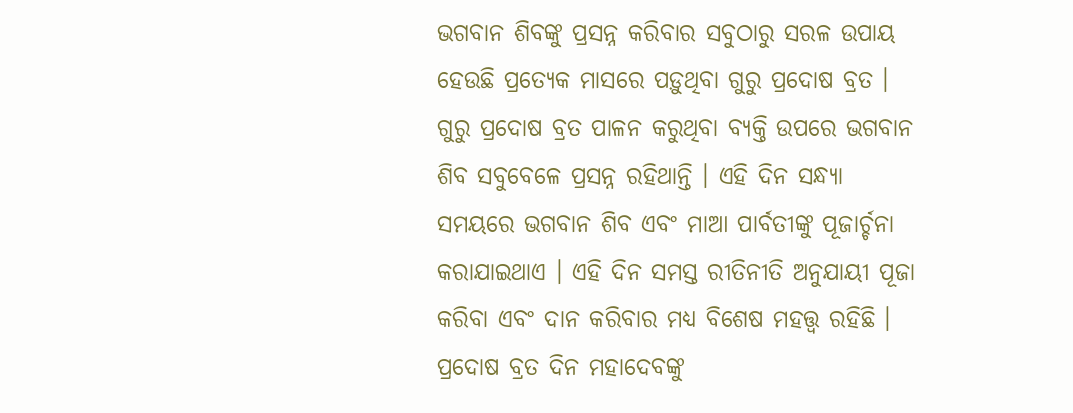ଭଗବାନ ଶିବଙ୍କୁ ପ୍ରସନ୍ନ କରିବାର ସବୁଠାରୁ ସରଳ ଉପାୟ ହେଉଛି ପ୍ରତ୍ୟେକ ମାସରେ ପଡ଼ୁଥିବା ଗୁରୁ ପ୍ରଦୋଷ ବ୍ରତ । ଗୁରୁ ପ୍ରଦୋଷ ବ୍ରତ ପାଳନ କରୁଥିବା ବ୍ୟକ୍ତି ଉପରେ ଭଗବାନ ଶିବ ସବୁବେଳେ ପ୍ରସନ୍ନ ରହିଥାନ୍ତି । ଏହି ଦିନ ସନ୍ଧ୍ୟା ସମୟରେ ଭଗବାନ ଶିବ ଏବଂ ମାଆ ପାର୍ବତୀଙ୍କୁ ପୂଜାର୍ଚ୍ଚନା କରାଯାଇଥାଏ । ଏହି ଦିନ ସମସ୍ତ ରୀତିନୀତି ଅନୁଯାୟୀ ପୂଜା କରିବା ଏବଂ ଦାନ କରିବାର ମଧ୍ୟ ବିଶେଷ ମହତ୍ତ୍ୱ ରହିଛି ।
ପ୍ରଦୋଷ ବ୍ରତ ଦିନ ମହାଦେବଙ୍କୁ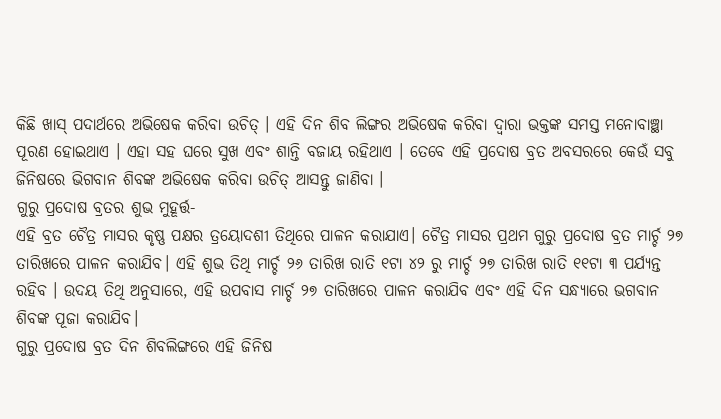କିଛି ଖାସ୍ ପଦାର୍ଥରେ ଅଭିଷେକ କରିବା ଉଚିତ୍ । ଏହି ଦିନ ଶିବ ଲିଙ୍ଗର ଅଭିଷେକ କରିବା ଦ୍ୱାରା ଭକ୍ତଙ୍କ ସମସ୍ତ ମନୋବାଞ୍ଛା ପୂରଣ ହୋଇଥାଏ । ଏହା ସହ ଘରେ ସୁଖ ଏବଂ ଶାନ୍ତି ବଜାୟ ରହିଥାଏ । ତେବେ ଏହି ପ୍ରଦୋଷ ବ୍ରତ ଅବସରରେ କେଉଁ ସବୁ ଜିନିଷରେ ଭିଗବାନ ଶିବଙ୍କ ଅଭିଷେକ କରିବା ଉଚିତ୍ ଆସନ୍ତୁ ଜାଣିବା ।
ଗୁରୁ ପ୍ରଦୋଷ ବ୍ରତର ଶୁଭ ମୁହୂର୍ତ୍ତ-
ଏହି ବ୍ରତ ଚୈତ୍ର ମାସର କୃଷ୍ଣ ପକ୍ଷର ତ୍ରୟୋଦଶୀ ତିଥିରେ ପାଳନ କରାଯାଏ। ଚୈତ୍ର ମାସର ପ୍ରଥମ ଗୁରୁ ପ୍ରଦୋଷ ବ୍ରତ ମାର୍ଚ୍ଚ ୨୭ ତାରିଖରେ ପାଳନ କରାଯିବ। ଏହି ଶୁଭ ତିଥି ମାର୍ଚ୍ଚ ୨୬ ତାରିଖ ରାତି ୧ଟା ୪୨ ରୁ ମାର୍ଚ୍ଚ ୨୭ ତାରିଖ ରାତି ୧୧ଟା ୩ ପର୍ଯ୍ୟନ୍ତ ରହିବ । ଉଦୟ ତିଥି ଅନୁସାରେ, ଏହି ଉପବାସ ମାର୍ଚ୍ଚ ୨୭ ତାରିଖରେ ପାଳନ କରାଯିବ ଏବଂ ଏହି ଦିନ ସନ୍ଧ୍ୟାରେ ଭଗବାନ ଶିବଙ୍କ ପୂଜା କରାଯିବ।
ଗୁରୁ ପ୍ରଦୋଷ ବ୍ରତ ଦିନ ଶିବଲିଙ୍ଗରେ ଏହି ଜିନିଷ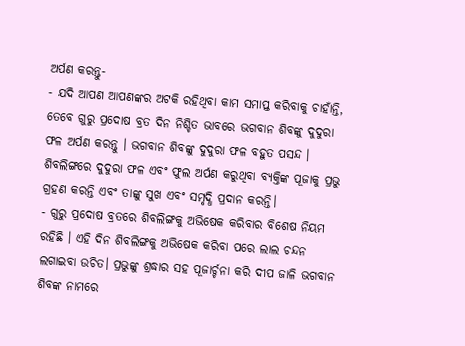ଅର୍ପଣ କରନ୍ତୁ-
- ଯଦି ଆପଣ ଆପଣଙ୍କର ଅଟକି ରହିଥିବା କାମ ସମାପ୍ତ କରିବାକୁ ଚାହାଁନ୍ତି, ତେବେ ଗୁରୁ ପ୍ରଦୋଷ ବ୍ରତ ଦିନ ନିଶ୍ଚିତ ଭାବରେ ଭଗବାନ ଶିବଙ୍କୁ ଦୁଦୁରା ଫଳ ଅର୍ପଣ କରନ୍ତୁ । ଭଗବାନ ଶିବଙ୍କୁ ଦୁଦୁରା ଫଳ ବହୁତ ପସନ୍ଦ । ଶିବଲିଙ୍ଗରେ ଦୁଦୁରା ଫଳ ଏବଂ ଫୁଲ ଅର୍ପଣ କରୁଥିବା ବ୍ୟକ୍ତିଙ୍କ ପୂଜାକୁ ପ୍ରଭୁ ଗ୍ରହଣ କରନ୍ତି ଏବଂ ତାଙ୍କୁ ସୁଖ ଏବଂ ସମୃଦ୍ଧି ପ୍ରଦାନ କରନ୍ତି।
- ଗୁରୁ ପ୍ରଦୋଷ ବ୍ରତରେ ଶିବଲିଙ୍ଗକୁ ଅଭିଷେକ କରିବାର ବିଶେଷ ନିୟମ ରହିଛି । ଏହି ଦିନ ଶିବଲିଙ୍ଗକୁ ଅଭିଷେକ କରିବା ପରେ ଲାଲ ଚନ୍ଦନ ଲଗାଇବା ଉଚିତ। ପ୍ରଭୁଙ୍କୁ ଶ୍ରଦ୍ଧାର ସହ ପୂଜାର୍ଚ୍ଚନା କରି ଦୀପ ଜାଳି ଭଗବାନ ଶିବଙ୍କ ନାମରେ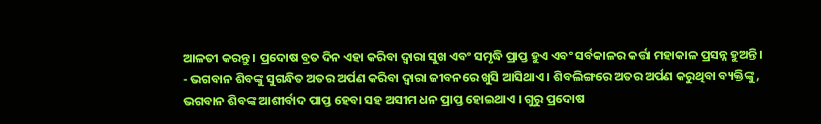ଆଳତୀ କରନ୍ତୁ । ପ୍ରଦୋଷ ବ୍ରତ ଦିନ ଏହା କରିବା ଦ୍ୱାରା ସୁଖ ଏବଂ ସମୃଦ୍ଧି ପ୍ରାପ୍ତ ହୁଏ ଏବଂ ସର୍ବକାଳର କର୍ତ୍ତା ମହାକାଳ ପ୍ରସନ୍ନ ହୁଅନ୍ତି।
- ଭଗବାନ ଶିବଙ୍କୁ ସୁଗନ୍ଧିତ ଅତର ଅର୍ପଣ କରିବା ଦ୍ୱାରା ଜୀବନରେ ଖୁସି ଆସିଥାଏ । ଶିବଲିଙ୍ଗରେ ଅତର ଅର୍ପଣ କରୁଥିବା ବ୍ୟକ୍ତିଙ୍କୁ, ଭଗବାନ ଶିବଙ୍କ ଆଶୀର୍ବାଦ ପାପ୍ତ ହେବା ସହ ଅସୀମ ଧନ ପ୍ରାପ୍ତ ହୋଇଥାଏ । ଗୁରୁ ପ୍ରଦୋଷ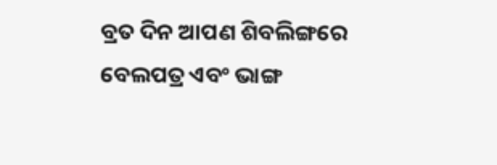ବ୍ରତ ଦିନ ଆପଣ ଶିବଲିଙ୍ଗରେ ବେଲପତ୍ର ଏବଂ ଭାଙ୍ଗ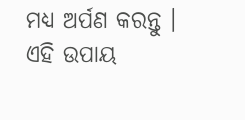ମଧ୍ୟ ଅର୍ପଣ କରନ୍ତୁ । ଏହି ଉପାୟ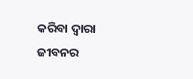କରିବା ଦ୍ୱାରା ଜୀବନର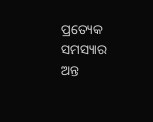ପ୍ରତ୍ୟେକ ସମସ୍ୟାର ଅନ୍ତ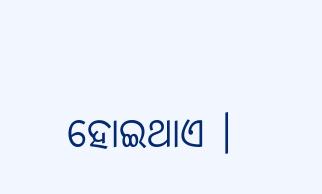ହୋଇଥାଏ ।